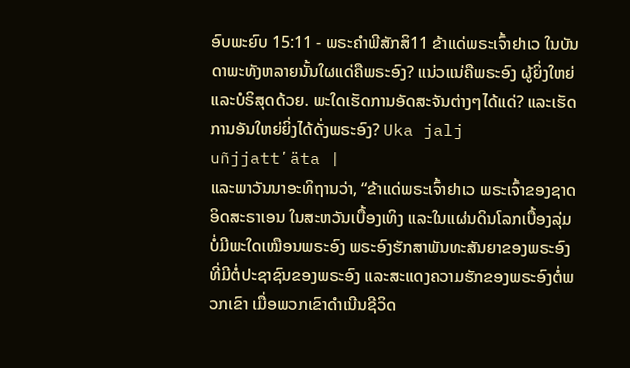ອົບພະຍົບ 15:11 - ພຣະຄຳພີສັກສິ11 ຂ້າແດ່ພຣະເຈົ້າຢາເວ ໃນບັນດາພະທັງຫລາຍນັ້ນໃຜແດ່ຄືພຣະອົງ? ແນ່ວແນ່ຄືພຣະອົງ ຜູ້ຍິ່ງໃຫຍ່ແລະບໍຣິສຸດດ້ວຍ. ພະໃດເຮັດການອັດສະຈັນຕ່າງໆໄດ້ແດ່? ແລະເຮັດການອັນໃຫຍ່ຍິ່ງໄດ້ດັ່ງພຣະອົງ? Uka jalj uñjjattʼäta |
ແລະພາວັນນາອະທິຖານວ່າ, “ຂ້າແດ່ພຣະເຈົ້າຢາເວ ພຣະເຈົ້າຂອງຊາດອິດສະຣາເອນ ໃນສະຫວັນເບື້ອງເທິງ ແລະໃນແຜ່ນດິນໂລກເບື້ອງລຸ່ມ ບໍ່ມີພະໃດເໝືອນພຣະອົງ ພຣະອົງຮັກສາພັນທະສັນຍາຂອງພຣະອົງທີ່ມີຕໍ່ປະຊາຊົນຂອງພຣະອົງ ແລະສະແດງຄວາມຮັກຂອງພຣະອົງຕໍ່ພວກເຂົາ ເມື່ອພວກເຂົາດຳເນີນຊີວິດ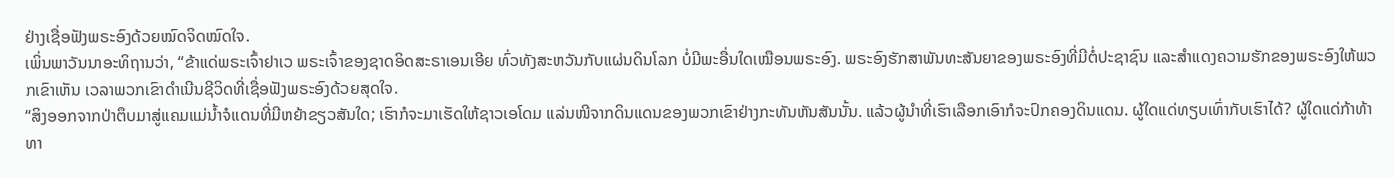ຢ່າງເຊື່ອຟັງພຣະອົງດ້ວຍໝົດຈິດໝົດໃຈ.
ເພິ່ນພາວັນນາອະທິຖານວ່າ, “ຂ້າແດ່ພຣະເຈົ້າຢາເວ ພຣະເຈົ້າຂອງຊາດອິດສະຣາເອນເອີຍ ທົ່ວທັງສະຫວັນກັບແຜ່ນດິນໂລກ ບໍ່ມີພະອື່ນໃດເໝືອນພຣະອົງ. ພຣະອົງຮັກສາພັນທະສັນຍາຂອງພຣະອົງທີ່ມີຕໍ່ປະຊາຊົນ ແລະສຳແດງຄວາມຮັກຂອງພຣະອົງໃຫ້ພວກເຂົາເຫັນ ເວລາພວກເຂົາດຳເນີນຊີວິດທີ່ເຊື່ອຟັງພຣະອົງດ້ວຍສຸດໃຈ.
“ສິງອອກຈາກປ່າຕຶບມາສູ່ແຄມແມ່ນໍ້າຈໍແດນທີ່ມີຫຍ້າຂຽວສັນໃດ; ເຮົາກໍຈະມາເຮັດໃຫ້ຊາວເອໂດມ ແລ່ນໜີຈາກດິນແດນຂອງພວກເຂົາຢ່າງກະທັນຫັນສັນນັ້ນ. ແລ້ວຜູ້ນຳທີ່ເຮົາເລືອກເອົາກໍຈະປົກຄອງດິນແດນ. ຜູ້ໃດແດ່ທຽບເທົ່າກັບເຮົາໄດ້? ຜູ້ໃດແດ່ກ້າທ້າທາ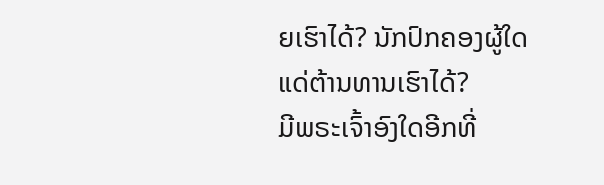ຍເຮົາໄດ້? ນັກປົກຄອງຜູ້ໃດແດ່ຕ້ານທານເຮົາໄດ້?
ມີພຣະເຈົ້າອົງໃດອີກທີ່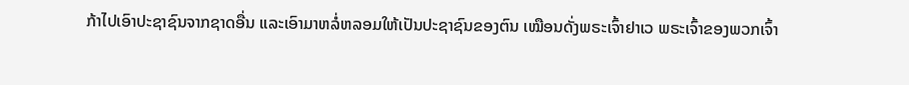ກ້າໄປເອົາປະຊາຊົນຈາກຊາດອື່ນ ແລະເອົາມາຫລໍ່ຫລອມໃຫ້ເປັນປະຊາຊົນຂອງຕົນ ເໝືອນດັ່ງພຣະເຈົ້າຢາເວ ພຣະເຈົ້າຂອງພວກເຈົ້າ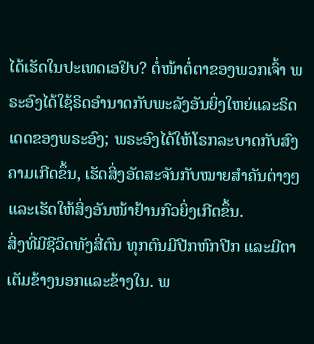ໄດ້ເຮັດໃນປະເທດເອຢິບ? ຕໍ່ໜ້າຕໍ່ຕາຂອງພວກເຈົ້າ ພຣະອົງໄດ້ໃຊ້ຣິດອຳນາດກັບພະລັງອັນຍິ່ງໃຫຍ່ແລະຣິດເດດຂອງພຣະອົງ; ພຣະອົງໄດ້ໃຫ້ໂຣກລະບາດກັບສົງຄາມເກີດຂຶ້ນ, ເຮັດສິ່ງອັດສະຈັນກັບໝາຍສຳຄັນຕ່າງໆ ແລະເຮັດໃຫ້ສິ່ງອັນໜ້າຢ້ານກົວຍິ່ງເກີດຂຶ້ນ.
ສິ່ງທີ່ມີຊີວິດທັງສີ່ຕົນ ທຸກຕົນມີປີກຫົກປີກ ແລະມີຕາເຕັມຂ້າງນອກແລະຂ້າງໃນ. ພ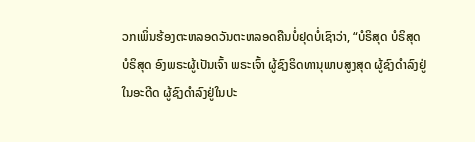ວກເພິ່ນຮ້ອງຕະຫລອດວັນຕະຫລອດຄືນບໍ່ຢຸດບໍ່ເຊົາວ່າ, “ບໍຣິສຸດ ບໍຣິສຸດ ບໍຣິສຸດ ອົງພຣະຜູ້ເປັນເຈົ້າ ພຣະເຈົ້າ ຜູ້ຊົງຣິດທານຸພາບສູງສຸດ ຜູ້ຊົງດຳລົງຢູ່ໃນອະດີດ ຜູ້ຊົງດຳລົງຢູ່ໃນປະ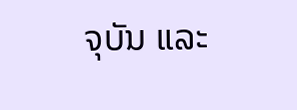ຈຸບັນ ແລະ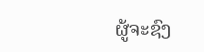ຜູ້ຈະຊົງ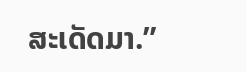ສະເດັດມາ.”